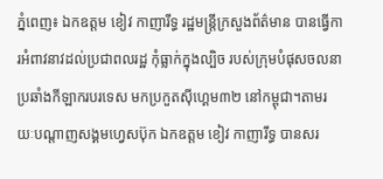ភ្នំពេញ៖ ឯកឧត្តម ខៀវ កាញារីទ្ធ រដ្ឋមន្រ្តីក្រសួងព័ត៌មាន បានធ្វើការអំពាវនាវដល់ប្រជាពលរដ្ឋ កុំធ្លាក់ក្នុងល្បិច របស់ក្រុមបំផុសចលនាប្រឆាំងកីឡាករបរទេស មកប្រកួតស៊ីហ្គេម៣២ នៅកម្ពុជា។តាមរយៈបណ្ដាញសង្គមហ្វេសប៊ុក ឯកឧត្តម ខៀវ កាញារីទ្ធ បានសរ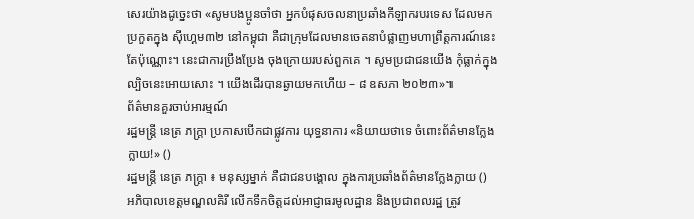សេរយ៉ាងដូច្នេះថា «សូមបងប្អូនចាំថា អ្នកបំផុសចលនាប្រឆាំងកីឡាករបរទេស ដែលមកប្រកួតក្នុង ស៊ីហ្គេម៣២ នៅកម្ពុជា គឺជាក្រុមដែលមានចេតនាបំផ្លាញមហាព្រឹត្តការណ៍នេះតែប៉ុណ្ណោះ។ នេះជាការប្រឹងប្រែង ចុងក្រោយរបស់ពួកគេ ។ សូមប្រជាជនយើង កុំធ្លាក់ក្នុងល្បិចនេះអោយសោះ ។ យើងដើរបានឆ្ងាយមកហើយ – ៨ ឧសភា ២០២៣»៕
ព័ត៌មានគួរចាប់អារម្មណ៍
រដ្ឋមន្ត្រី នេត្រ ភក្ត្រា ប្រកាសបើកជាផ្លូវការ យុទ្ធនាការ «និយាយថាទេ ចំពោះព័ត៌មានក្លែងក្លាយ!» ()
រដ្ឋមន្ត្រី នេត្រ ភក្ត្រា ៖ មនុស្សម្នាក់ គឺជាជនបង្គោល ក្នុងការប្រឆាំងព័ត៌មានក្លែងក្លាយ ()
អភិបាលខេត្តមណ្ឌលគិរី លើកទឹកចិត្តដល់អាជ្ញាធរមូលដ្ឋាន និងប្រជាពលរដ្ឋ ត្រូវ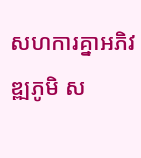សហការគ្នាអភិវឌ្ឍភូមិ ស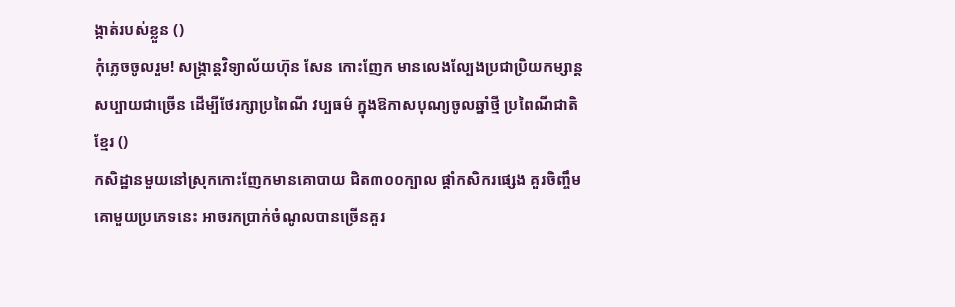ង្កាត់របស់ខ្លួន ()
កុំភ្លេចចូលរួម! សង្ក្រាន្តវិទ្យាល័យហ៊ុន សែន កោះញែក មានលេងល្បែងប្រជាប្រិយកម្សាន្តសប្បាយជាច្រើន ដើម្បីថែរក្សាប្រពៃណី វប្បធម៌ ក្នុងឱកាសបុណ្យចូលឆ្នាំថ្មី ប្រពៃណីជាតិខ្មែរ ()
កសិដ្ឋានមួយនៅស្រុកកោះញែកមានគោបាយ ជិត៣០០ក្បាល ផ្ដាំកសិករផ្សេង គួរចិញ្ចឹមគោមួយប្រភេទនេះ អាចរកប្រាក់ចំណូលបានច្រើនគួរ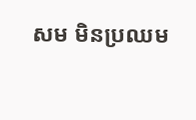សម មិនប្រឈម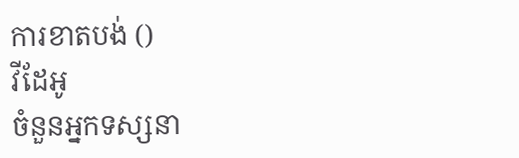ការខាតបង់ ()
វីដែអូ
ចំនួនអ្នកទស្សនា